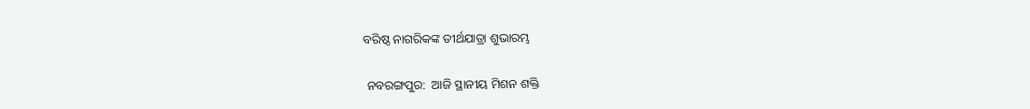ବରିଷ୍ଠ ନାଗରିକଙ୍କ ତୀର୍ଥଯାତ୍ରା ଶୁଭାରମ୍ଭ

 ନବରଙ୍ଗପୁର:  ଆଜି ସ୍ଥାନୀୟ ମିଶନ ଶକ୍ତି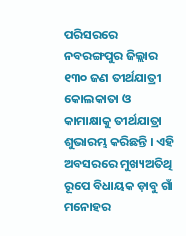ପରିସରରେ ନବରଙ୍ଗପୁର ଜିଲ୍ଲାର ୧୩୦ ଜଣ ତୀର୍ଥଯାତ୍ରୀ  କୋଲକାତା ଓ କାମାକ୍ଷାକୁ ତୀର୍ଥଯାତ୍ରା ଶୁଭାରମ୍ଭ କରିଛନ୍ତି । ଏହି ଅବସରରେ ମୁଖ୍ୟଅତିଥି ରୂପେ ବିଧାୟକ ଡ଼ାବୁ ଗାଁ ମନୋହର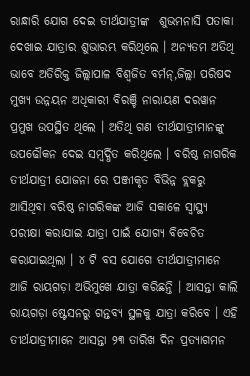ରାନ୍ଧାରି ଯୋଗ ଦେଇ ତୀର୍ଥଯାତ୍ରୀଙ୍କ  ଶୁଭମନାସି ପତାକା ଦେଖାଇ ଯାତ୍ରାର ଶୁଭାରମ୍ଭ କରିଥିଲେ । ଅନ୍ୟତମ ଅତିଥି ଭାବେ ଅତିରିକ୍ତ ଜିଲ୍ଲାପାଳ ବିଶ୍ୱଜିତ ବର୍ମନ୍,ଜିଲ୍ଲା ପରିଷଦ ମୁଖ୍ୟ ଉନ୍ନୟନ ଅଧିକାରୀ ବିରଞ୍ଚି ନାରାୟଣ ଦରୱାନ ପ୍ରମୁଖ ଉପସ୍ଥିତ ଥିଲେ । ଅତିଥି ଗଣ ତୀର୍ଥଯାତ୍ରୀମାନଙ୍କୁ ଉପଢୌକନ ଦେଇ ସମ୍ବର୍ଦ୍ଧିତ କରିଥିଲେ । ବରିଷ୍ଠ ନାଗରିକ ତୀର୍ଥଯାତ୍ରୀ ଯୋଜନା ରେ ପଞ୍ଜୀକୃତ ବିଭିନ୍ନ ବ୍ଲକରୁ ଆସିଥିବା ବରିଷ୍ଠ ନାଗରିକଙ୍କ ଆଜି ସକାଳେ ସ୍ୱାସ୍ଥ୍ୟ ପରୀକ୍ଷା କରାଯାଇ ଯାତ୍ରା ପାଇଁ ଯୋଗ୍ୟ ବିବେଚିତ କରାଯାଇଥିଲା । ୪ ଟି ବସ ଯୋଗେ ତୀର୍ଥଯାତ୍ରୀମାନେ ଆଜି ରାୟଗଡ଼ା ଅଭିମୁଖେ ଯାତ୍ରା କରିଛନ୍ତି । ଆସନ୍ତା କାଲି ରାୟଗଡ଼ା ଷ୍ଟେସନରୁ ଗନ୍ତବ୍ୟ ସ୍ଥଳକୁ ଯାତ୍ରା କରିବେ । ଏହି ତୀର୍ଥଯାତ୍ରୀମାନେ ଆସନ୍ତା ୨୩ ତାରିଖ ଦିନ ପ୍ରତ୍ୟାଗମନ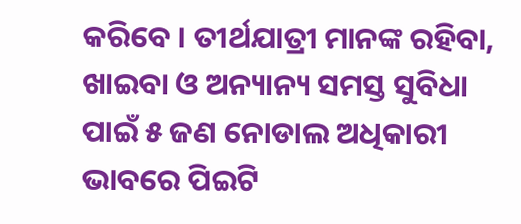କରିବେ । ତୀର୍ଥଯାତ୍ରୀ ମାନଙ୍କ ରହିବା, ଖାଇବା ଓ ଅନ୍ୟାନ୍ୟ ସମସ୍ତ ସୁବିଧା ପାଇଁ ୫ ଜଣ ନୋଡାଲ ଅଧିକାରୀ ଭାବରେ ପିଇଟି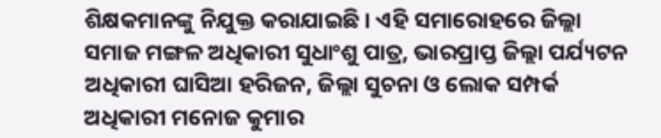ଶିକ୍ଷକମାନଙ୍କୁ ନିଯୁକ୍ତ କରାଯାଇଛି । ଏହି ସମାରୋହରେ ଜିଲ୍ଲା ସମାଜ ମଙ୍ଗଳ ଅଧିକାରୀ ସୁଧାଂଶୁ ପାତ୍ର, ଭାରପ୍ରାପ୍ତ ଜିଲ୍ଲା ପର୍ଯ୍ୟଟନ ଅଧିକାରୀ ଘାସିଆ ହରିଜନ, ଜିଲ୍ଲା ସୁଚନା ଓ ଲୋକ ସମ୍ପର୍କ ଅଧିକାରୀ ମନୋଜ କୁମାର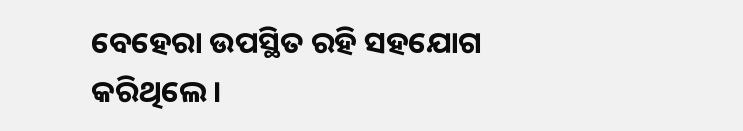ବେହେରା ଉପସ୍ଥିତ ରହି ସହଯୋଗ କରିଥିଲେ ।